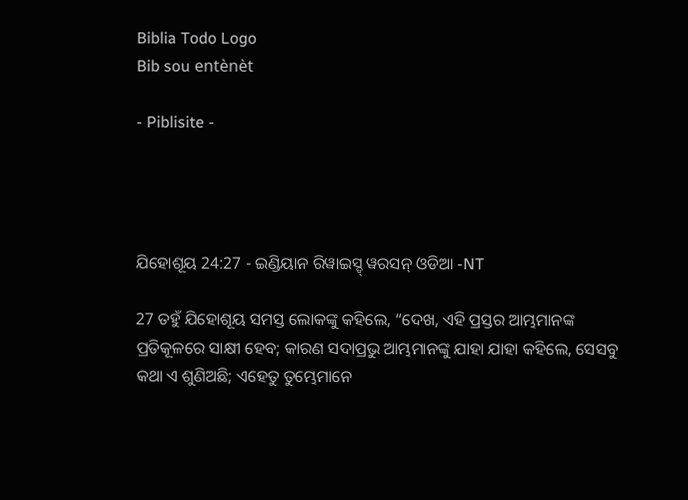Biblia Todo Logo
Bib sou entènèt

- Piblisite -




ଯିହୋଶୂୟ 24:27 - ଇଣ୍ଡିୟାନ ରିୱାଇସ୍ଡ୍ ୱରସନ୍ ଓଡିଆ -NT

27 ତହୁଁ ଯିହୋଶୂୟ ସମସ୍ତ ଲୋକଙ୍କୁ କହିଲେ, “ଦେଖ, ଏହି ପ୍ରସ୍ତର ଆମ୍ଭମାନଙ୍କ ପ୍ରତିକୂଳରେ ସାକ୍ଷୀ ହେବ; କାରଣ ସଦାପ୍ରଭୁ ଆମ୍ଭମାନଙ୍କୁ ଯାହା ଯାହା କହିଲେ, ସେସବୁ କଥା ଏ ଶୁଣିଅଛି; ଏହେତୁ ତୁମ୍ଭେମାନେ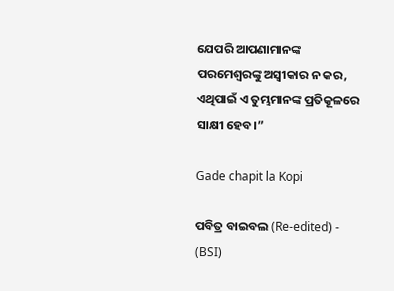ଯେପରି ଆପଣାମାନଙ୍କ ପରମେଶ୍ୱରଙ୍କୁ ଅସ୍ୱୀକାର ନ କର, ଏଥିପାଇଁ ଏ ତୁମ୍ଭମାନଙ୍କ ପ୍ରତିକୂଳରେ ସାକ୍ଷୀ ହେବ।”

Gade chapit la Kopi

ପବିତ୍ର ବାଇବଲ (Re-edited) - (BSI)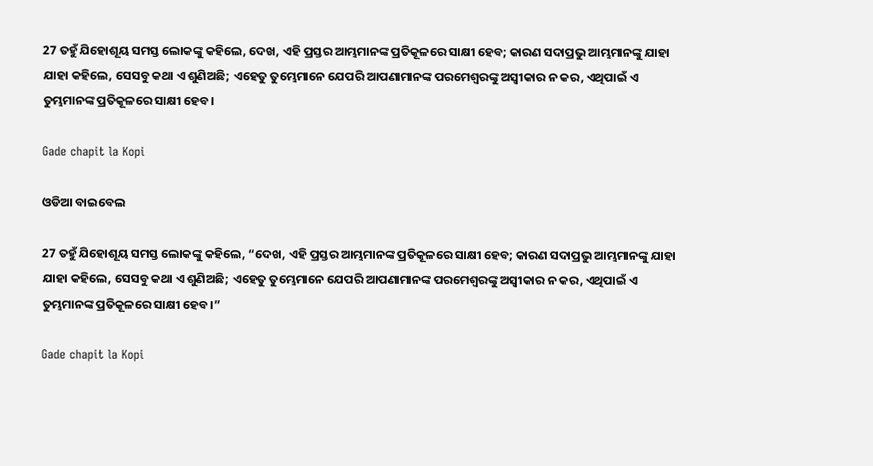27 ତହୁଁ ଯିହୋଶୂୟ ସମସ୍ତ ଲୋକଙ୍କୁ କହିଲେ, ଦେଖ, ଏହି ପ୍ରସ୍ତର ଆମ୍ଭମାନଙ୍କ ପ୍ରତିକୂଳରେ ସାକ୍ଷୀ ହେବ; କାରଣ ସଦାପ୍ରଭୁ ଆମ୍ଭମାନଙ୍କୁ ଯାହା ଯାହା କହିଲେ, ସେସବୁ କଥା ଏ ଶୁଣିଅଛି; ଏହେତୁ ତୁମ୍ଭେମାନେ ଯେପରି ଆପଣାମାନଙ୍କ ପରମେଶ୍ଵରଙ୍କୁ ଅସ୍ଵୀକାର ନ କର, ଏଥିପାଇଁ ଏ ତୁମ୍ଭମାନଙ୍କ ପ୍ରତିକୂଳରେ ସାକ୍ଷୀ ହେବ।

Gade chapit la Kopi

ଓଡିଆ ବାଇବେଲ

27 ତହୁଁ ଯିହୋଶୂୟ ସମସ୍ତ ଲୋକଙ୍କୁ କହିଲେ, “ଦେଖ, ଏହି ପ୍ରସ୍ତର ଆମ୍ଭମାନଙ୍କ ପ୍ରତିକୂଳରେ ସାକ୍ଷୀ ହେବ; କାରଣ ସଦାପ୍ରଭୁ ଆମ୍ଭମାନଙ୍କୁ ଯାହା ଯାହା କହିଲେ, ସେସବୁ କଥା ଏ ଶୁଣିଅଛି; ଏହେତୁ ତୁମ୍ଭେମାନେ ଯେପରି ଆପଣାମାନଙ୍କ ପରମେଶ୍ୱରଙ୍କୁ ଅସ୍ୱୀକାର ନ କର, ଏଥିପାଇଁ ଏ ତୁମ୍ଭମାନଙ୍କ ପ୍ରତିକୂଳରେ ସାକ୍ଷୀ ହେବ।”

Gade chapit la Kopi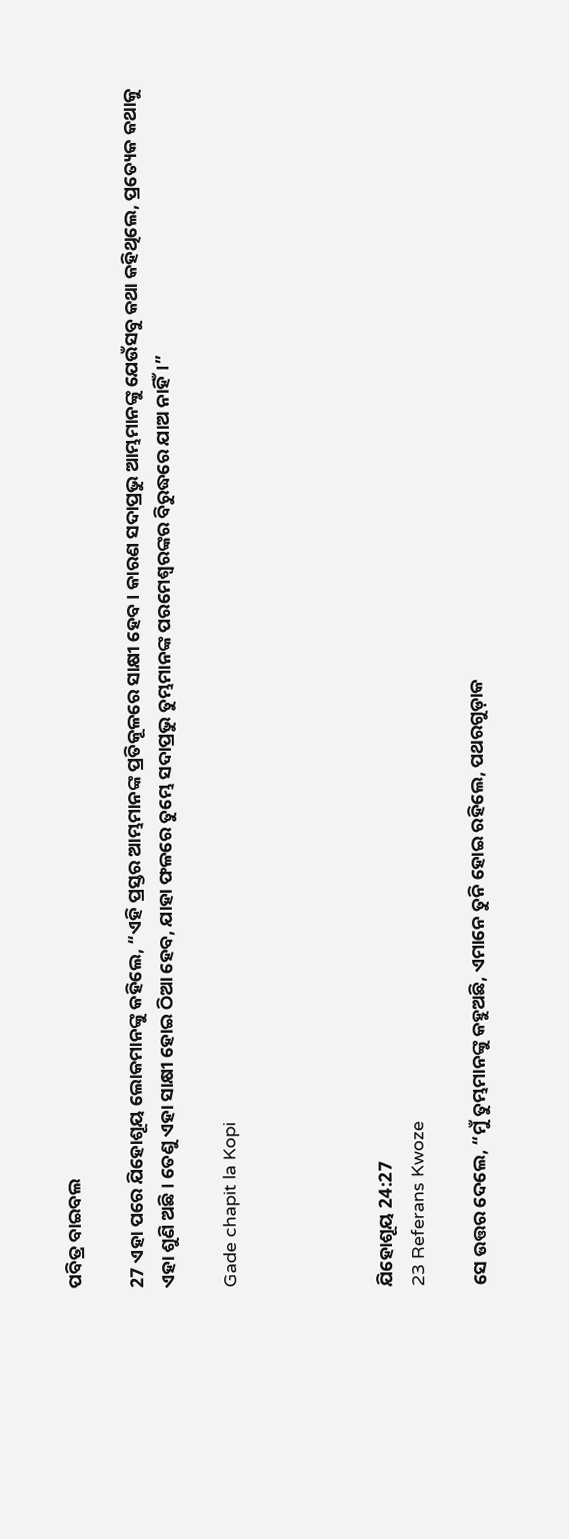ପବିତ୍ର ବାଇବଲ

27 ଏହା ପରେ ଯିହୋଶୂୟ ଲୋକମାନଙ୍କୁ କହିଲେ, “ଏହି ପ୍ରସ୍ତର ଆମ୍ଭମାନଙ୍କ ପ୍ରତିକୂଳରେ ସାକ୍ଷୀ ହେବ। କାରଣ ସଦାପ୍ରଭୁ ଆମ୍ଭମାନଙ୍କୁ ଯେଉଁସବୁ କଥା କହିଥିଲେ, ପ୍ରତ୍ୟେକ କଥାକୁ ଏହା ଶୁଣି ଅଛି। ତେଣୁ ଏହା ସାକ୍ଷୀ ହୋଇ ଠିଆ ହେବ, ଯାହା ଫଳରେ ତୁମ୍ଭେ ସଦାପ୍ରଭୁ ତୁମ୍ଭମାନଙ୍କ ପରମେଶ୍ୱରଙ୍କର ବିରୁଦ୍ଧରେ ଯାଅ ନାହିଁ।”

Gade chapit la Kopi




ଯିହୋଶୂୟ 24:27
23 Referans Kwoze

ସେ ଉତ୍ତର ଦେଲେ, “ମୁଁ ତୁମ୍ଭମାନଙ୍କୁ କହୁଅଛି, ଏମାନେ ତୁନି ହୋଇ ରହିଲେ, ପଥରଗୁଡ଼ାକ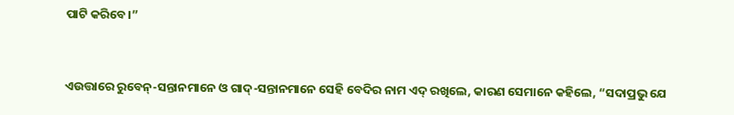ପାଟି କରିବେ।”


ଏଉତ୍ତାରେ ରୁବେନ୍‍-ସନ୍ତାନମାନେ ଓ ଗାଦ୍‍-ସନ୍ତାନମାନେ ସେହି ବେଦିର ନାମ ଏଦ୍‍ ରଖିଲେ, କାରଣ ସେମାନେ କହିଲେ, “ସଦାପ୍ରଭୁ ଯେ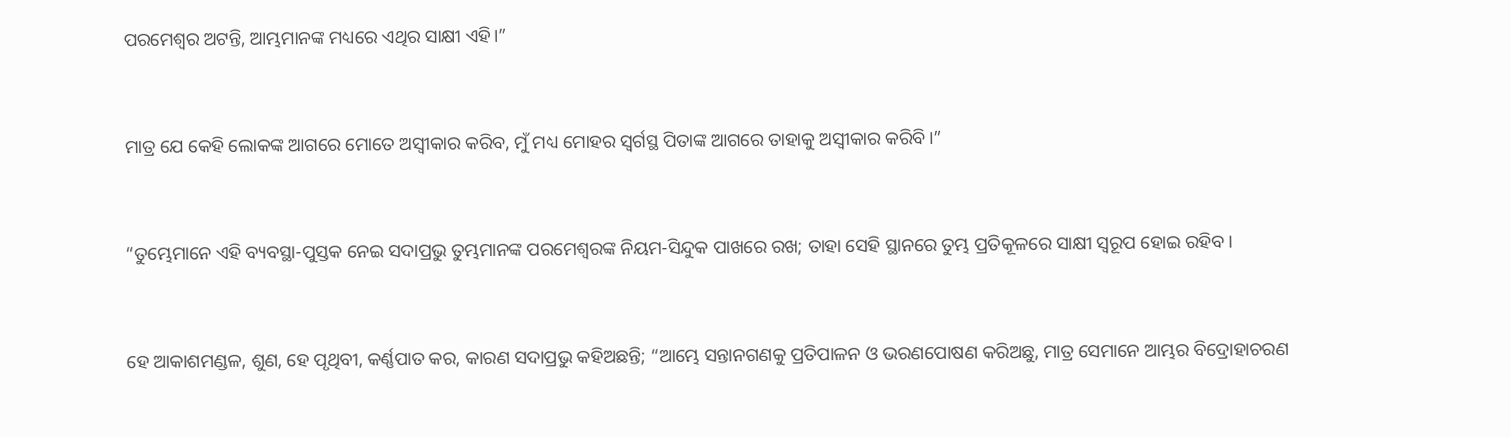ପରମେଶ୍ୱର ଅଟନ୍ତି, ଆମ୍ଭମାନଙ୍କ ମଧ୍ୟରେ ଏଥିର ସାକ୍ଷୀ ଏହି।”


ମାତ୍ର ଯେ କେହି ଲୋକଙ୍କ ଆଗରେ ମୋତେ ଅସ୍ୱୀକାର କରିବ, ମୁଁ ମଧ୍ୟ ମୋହର ସ୍ୱର୍ଗସ୍ଥ ପିତାଙ୍କ ଆଗରେ ତାହାକୁ ଅସ୍ୱୀକାର କରିବି।”


“ତୁମ୍ଭେମାନେ ଏହି ବ୍ୟବସ୍ଥା-ପୁସ୍ତକ ନେଇ ସଦାପ୍ରଭୁ ତୁମ୍ଭମାନଙ୍କ ପରମେଶ୍ୱରଙ୍କ ନିୟମ-ସିନ୍ଦୁକ ପାଖରେ ରଖ; ତାହା ସେହି ସ୍ଥାନରେ ତୁମ୍ଭ ପ୍ରତିକୂଳରେ ସାକ୍ଷୀ ସ୍ୱରୂପ ହୋଇ ରହିବ।


ହେ ଆକାଶମଣ୍ଡଳ, ଶୁଣ, ହେ ପୃଥିବୀ, କର୍ଣ୍ଣପାତ କର, କାରଣ ସଦାପ୍ରଭୁ କହିଅଛନ୍ତି; “ଆମ୍ଭେ ସନ୍ତାନଗଣକୁ ପ୍ରତିପାଳନ ଓ ଭରଣପୋଷଣ କରିଅଛୁ, ମାତ୍ର ସେମାନେ ଆମ୍ଭର ବିଦ୍ରୋହାଚରଣ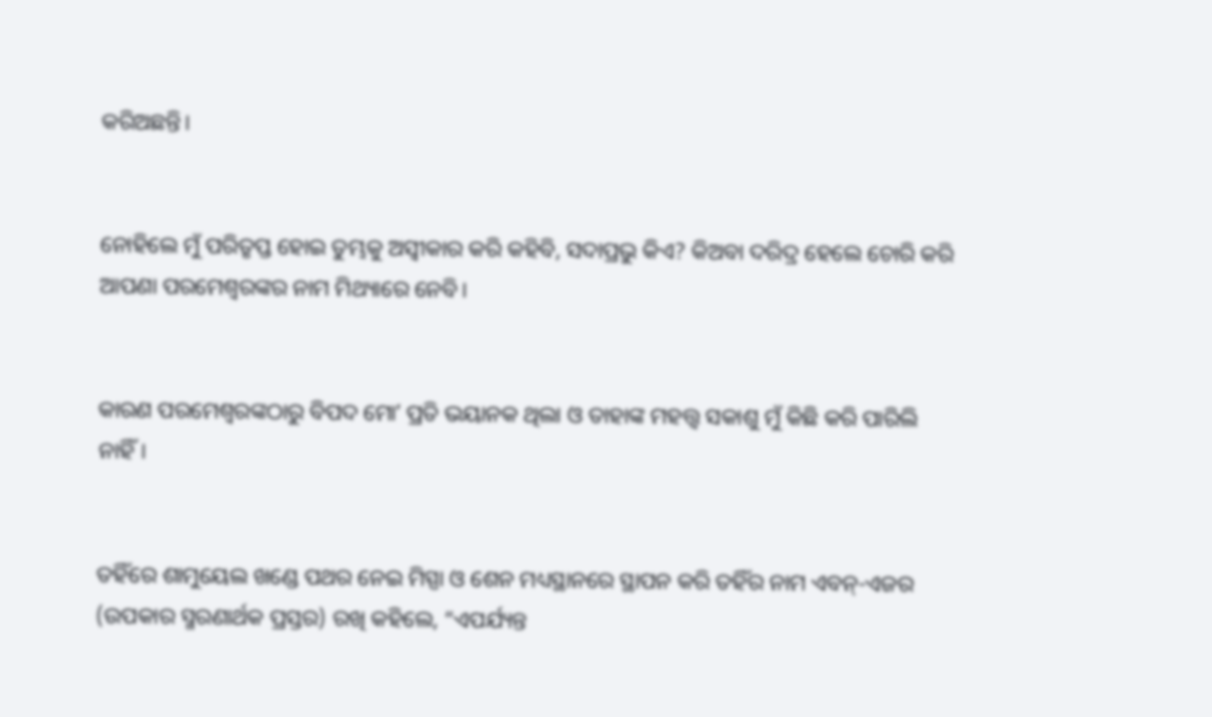କରିଅଛନ୍ତି।


ନୋହିଲେ ମୁଁ ପରିତୃପ୍ତ ହୋଇ ତୁମ୍ଭକୁ ଅସ୍ୱୀକାର କରି କହିବି, ସଦାପ୍ରଭୁ କିଏ? କିଅବା ଦରିଦ୍ର ହେଲେ ଚୋରି କରି ଆପଣା ପରମେଶ୍ୱରଙ୍କର ନାମ ମିଥ୍ୟାରେ ନେବି।


କାରଣ ପରମେଶ୍ୱରଙ୍କଠାରୁ ବିପଦ ମୋʼ ପ୍ରତି ଭୟାନକ ଥିଲା ଓ ତାହାଙ୍କ ମହତ୍ତ୍ୱ ସକାଶୁ ମୁଁ କିଛି କରି ପାରିଲି ନାହିଁ।


ତହିଁରେ ଶାମୁୟେଲ ଖଣ୍ଡେ ପଥର ନେଇ ମିସ୍ପା ଓ ଶେନ ମଧ୍ୟସ୍ଥାନରେ ସ୍ଥାପନ କରି ତହିଁର ନାମ ଏବନ୍‍-ଏଜର (ଉପକାର ସ୍ମରଣାର୍ଥକ ପ୍ରସ୍ତର) ରଖି କହିଲେ, “ଏପର୍ଯ୍ୟନ୍ତ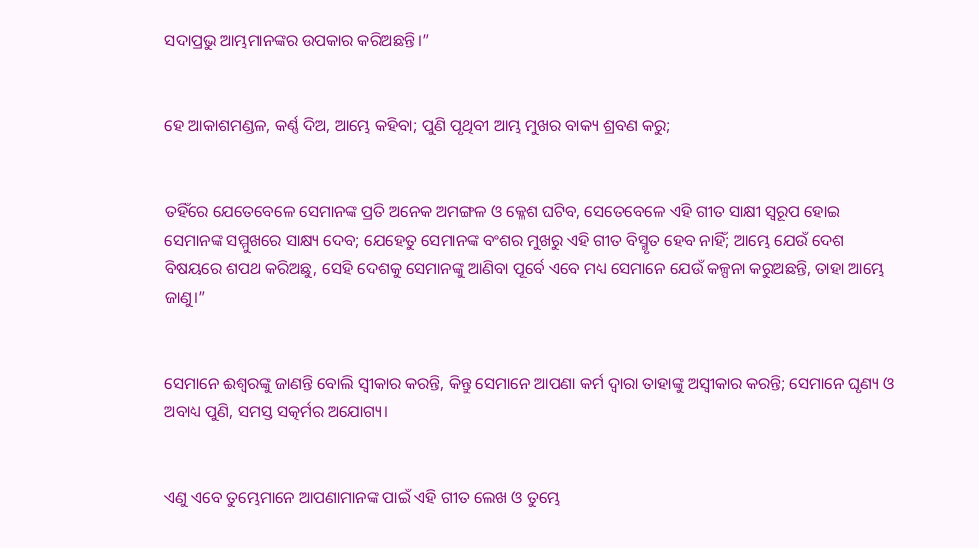ସଦାପ୍ରଭୁ ଆମ୍ଭମାନଙ୍କର ଉପକାର କରିଅଛନ୍ତି।”


ହେ ଆକାଶମଣ୍ଡଳ, କର୍ଣ୍ଣ ଦିଅ, ଆମ୍ଭେ କହିବା; ପୁଣି ପୃଥିବୀ ଆମ୍ଭ ମୁଖର ବାକ୍ୟ ଶ୍ରବଣ କରୁ;


ତହିଁରେ ଯେତେବେଳେ ସେମାନଙ୍କ ପ୍ରତି ଅନେକ ଅମଙ୍ଗଳ ଓ କ୍ଳେଶ ଘଟିବ, ସେତେବେଳେ ଏହି ଗୀତ ସାକ୍ଷୀ ସ୍ୱରୂପ ହୋଇ ସେମାନଙ୍କ ସମ୍ମୁଖରେ ସାକ୍ଷ୍ୟ ଦେବ; ଯେହେତୁ ସେମାନଙ୍କ ବଂଶର ମୁଖରୁ ଏହି ଗୀତ ବିସ୍ମୃତ ହେବ ନାହିଁ; ଆମ୍ଭେ ଯେଉଁ ଦେଶ ବିଷୟରେ ଶପଥ କରିଅଛୁ, ସେହି ଦେଶକୁ ସେମାନଙ୍କୁ ଆଣିବା ପୂର୍ବେ ଏବେ ମଧ୍ୟ ସେମାନେ ଯେଉଁ କଳ୍ପନା କରୁଅଛନ୍ତି, ତାହା ଆମ୍ଭେ ଜାଣୁ।”


ସେମାନେ ଈଶ୍ବରଙ୍କୁ ଜାଣନ୍ତି ବୋଲି ସ୍ୱୀକାର କରନ୍ତି, କିନ୍ତୁ ସେମାନେ ଆପଣା କର୍ମ ଦ୍ୱାରା ତାହାଙ୍କୁ ଅସ୍ବୀକାର କରନ୍ତି; ସେମାନେ ଘୃଣ୍ୟ ଓ ଅବାଧ୍ୟ ପୁଣି, ସମସ୍ତ ସତ୍କର୍ମର ଅଯୋଗ୍ୟ।


ଏଣୁ ଏବେ ତୁମ୍ଭେମାନେ ଆପଣାମାନଙ୍କ ପାଇଁ ଏହି ଗୀତ ଲେଖ ଓ ତୁମ୍ଭେ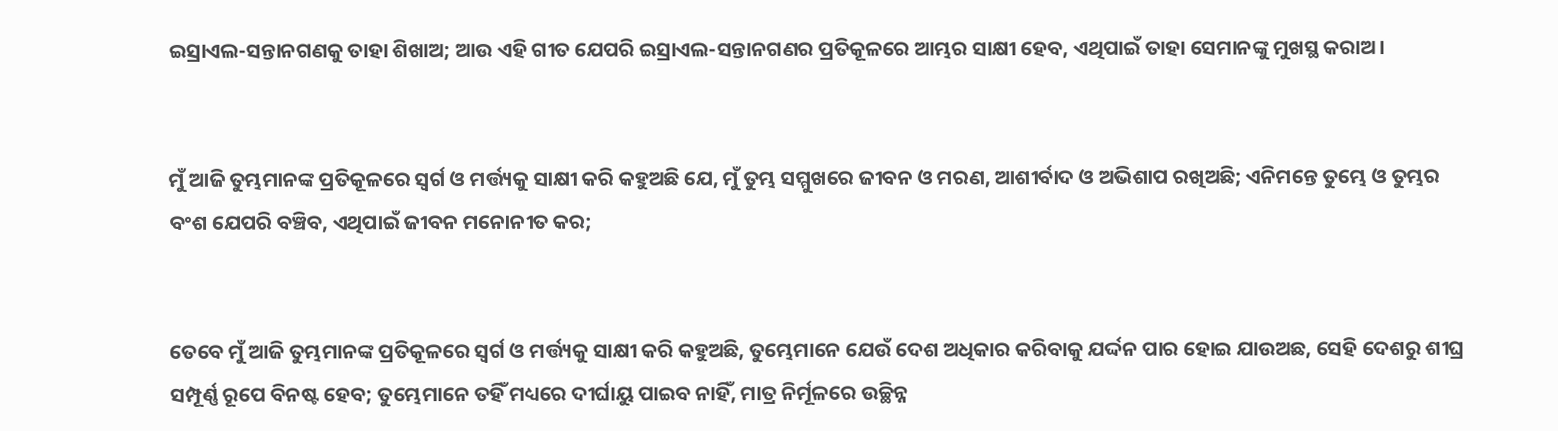ଇସ୍ରାଏଲ-ସନ୍ତାନଗଣକୁ ତାହା ଶିଖାଅ; ଆଉ ଏହି ଗୀତ ଯେପରି ଇସ୍ରାଏଲ-ସନ୍ତାନଗଣର ପ୍ରତିକୂଳରେ ଆମ୍ଭର ସାକ୍ଷୀ ହେବ, ଏଥିପାଇଁ ତାହା ସେମାନଙ୍କୁ ମୁଖସ୍ଥ କରାଅ।


ମୁଁ ଆଜି ତୁମ୍ଭମାନଙ୍କ ପ୍ରତିକୂଳରେ ସ୍ୱର୍ଗ ଓ ମର୍ତ୍ତ୍ୟକୁ ସାକ୍ଷୀ କରି କହୁଅଛି ଯେ, ମୁଁ ତୁମ୍ଭ ସମ୍ମୁଖରେ ଜୀବନ ଓ ମରଣ, ଆଶୀର୍ବାଦ ଓ ଅଭିଶାପ ରଖିଅଛି; ଏନିମନ୍ତେ ତୁମ୍ଭେ ଓ ତୁମ୍ଭର ବଂଶ ଯେପରି ବଞ୍ଚିବ, ଏଥିପାଇଁ ଜୀବନ ମନୋନୀତ କର;


ତେବେ ମୁଁ ଆଜି ତୁମ୍ଭମାନଙ୍କ ପ୍ରତିକୂଳରେ ସ୍ୱର୍ଗ ଓ ମର୍ତ୍ତ୍ୟକୁ ସାକ୍ଷୀ କରି କହୁଅଛି, ତୁମ୍ଭେମାନେ ଯେଉଁ ଦେଶ ଅଧିକାର କରିବାକୁ ଯର୍ଦ୍ଦନ ପାର ହୋଇ ଯାଉଅଛ, ସେହି ଦେଶରୁ ଶୀଘ୍ର ସମ୍ପୂର୍ଣ୍ଣ ରୂପେ ବିନଷ୍ଟ ହେବ; ତୁମ୍ଭେମାନେ ତହିଁ ମଧ୍ୟରେ ଦୀର୍ଘାୟୁ ପାଇବ ନାହିଁ, ମାତ୍ର ନିର୍ମୂଳରେ ଉଚ୍ଛିନ୍ନ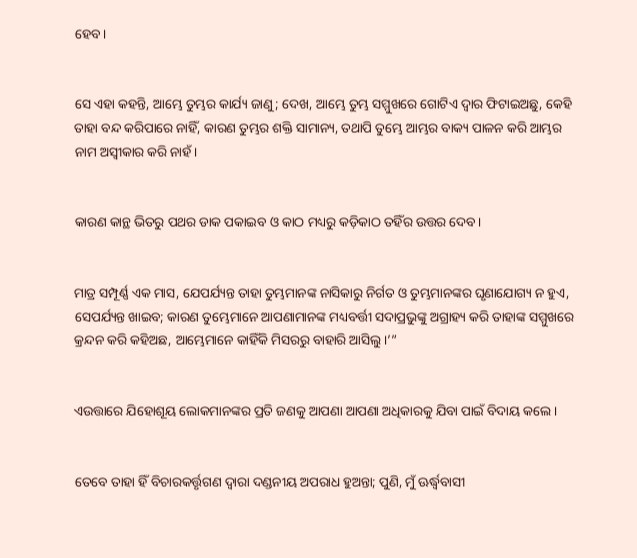ହେବ।


ସେ ଏହା କହନ୍ତି, ଆମ୍ଭେ ତୁମ୍ଭର କାର୍ଯ୍ୟ ଜାଣୁ; ଦେଖ, ଆମ୍ଭେ ତୁମ୍ଭ ସମ୍ମୁଖରେ ଗୋଟିଏ ଦ୍ୱାର ଫିଟାଇଅଛୁ, କେହି ତାହା ବନ୍ଦ କରିପାରେ ନାହିଁ, କାରଣ ତୁମ୍ଭର ଶକ୍ତି ସାମାନ୍ୟ, ତଥାପି ତୁମ୍ଭେ ଆମ୍ଭର ବାକ୍ୟ ପାଳନ କରି ଆମ୍ଭର ନାମ ଅସ୍ୱୀକାର କରି ନାହଁ।


କାରଣ କାନ୍ଥ ଭିତରୁ ପଥର ଡାକ ପକାଇବ ଓ କାଠ ମଧ୍ୟରୁ କଡ଼ିକାଠ ତହିଁର ଉତ୍ତର ଦେବ।


ମାତ୍ର ସମ୍ପୂର୍ଣ୍ଣ ଏକ ମାସ, ଯେପର୍ଯ୍ୟନ୍ତ ତାହା ତୁମ୍ଭମାନଙ୍କ ନାସିକାରୁ ନିର୍ଗତ ଓ ତୁମ୍ଭମାନଙ୍କର ଘୃଣାଯୋଗ୍ୟ ନ ହୁଏ, ସେପର୍ଯ୍ୟନ୍ତ ଖାଇବ; କାରଣ ତୁମ୍ଭେମାନେ ଆପଣାମାନଙ୍କ ମଧ୍ୟବର୍ତ୍ତୀ ସଦାପ୍ରଭୁଙ୍କୁ ଅଗ୍ରାହ୍ୟ କରି ତାହାଙ୍କ ସମ୍ମୁଖରେ କ୍ରନ୍ଦନ କରି କହିଅଛ, ଆମ୍ଭେମାନେ କାହିଁକି ମିସରରୁ ବାହାରି ଆସିଲୁ।’”


ଏଉତ୍ତାରେ ଯିହୋଶୂୟ ଲୋକମାନଙ୍କର ପ୍ରତି ଜଣକୁ ଆପଣା ଆପଣା ଅଧିକାରକୁ ଯିବା ପାଇଁ ବିଦାୟ କଲେ।


ତେବେ ତାହା ହିଁ ବିଚାରକର୍ତ୍ତୃଗଣ ଦ୍ୱାରା ଦଣ୍ଡନୀୟ ଅପରାଧ ହୁଅନ୍ତା; ପୁଣି, ମୁଁ ଊର୍ଦ୍ଧ୍ୱବାସୀ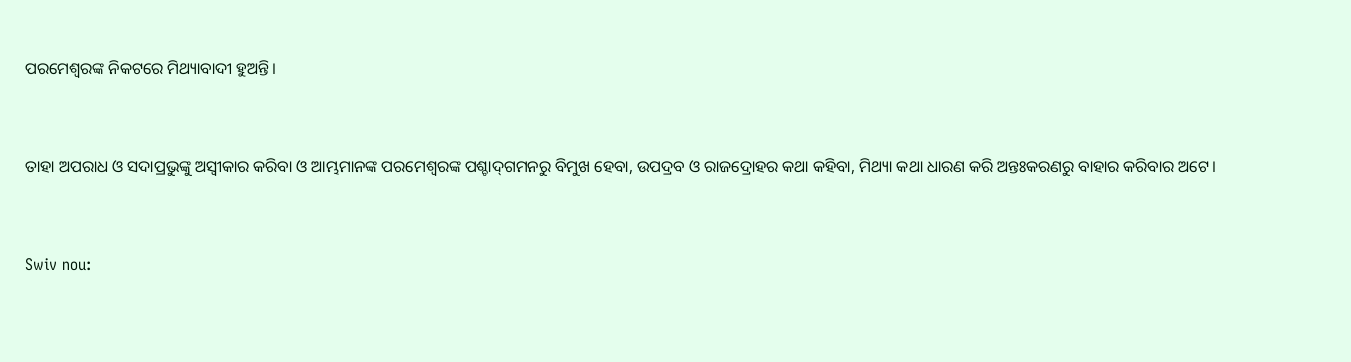ପରମେଶ୍ୱରଙ୍କ ନିକଟରେ ମିଥ୍ୟାବାଦୀ ହୁଅନ୍ତି।


ତାହା ଅପରାଧ ଓ ସଦାପ୍ରଭୁଙ୍କୁ ଅସ୍ୱୀକାର କରିବା ଓ ଆମ୍ଭମାନଙ୍କ ପରମେଶ୍ୱରଙ୍କ ପଶ୍ଚାଦ୍‍ଗମନରୁ ବିମୁଖ ହେବା, ଉପଦ୍ରବ ଓ ରାଜଦ୍ରୋହର କଥା କହିବା, ମିଥ୍ୟା କଥା ଧାରଣ କରି ଅନ୍ତଃକରଣରୁ ବାହାର କରିବାର ଅଟେ।


Swiv nou: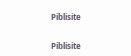Piblisite


Piblisite